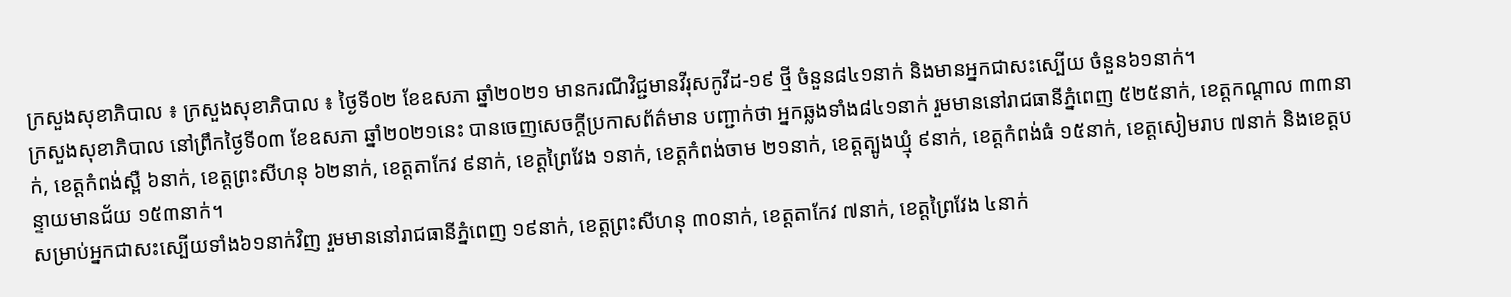ក្រសួងសុខាភិបាល ៖ ក្រសួងសុខាភិបាល ៖ ថ្ងៃទី០២ ខែឧសភា ឆ្នាំ២០២១ មានករណីវិជ្ជមានវីរុសកូវីដ-១៩ ថ្មី ចំនួន៨៤១នាក់ និងមានឣ្នកជាសះស្បើយ ចំនួន៦១នាក់។
ក្រសួងសុខាភិបាល នៅព្រឹកថ្ងៃទី០៣ ខែឧសភា ឆ្នាំ២០២១នេះ បានចេញសេចក្តីប្រកាសព័ត៌មាន បញ្ជាក់ថា អ្នកឆ្លងទាំង៨៤១នាក់ រួមមាននៅរាជធានីភ្នំពេញ ៥២៥នាក់, ខេត្តកណ្តាល ៣៣នាក់, ខេត្តកំពង់ស្ពឺ ៦នាក់, ខេត្តព្រះសីហនុ ៦២នាក់, ខេត្តតាកែវ ៩នាក់, ខេត្តព្រៃវែង ១នាក់, ខេត្តកំពង់ចាម ២១នាក់, ខេត្តត្បូងឃ្មុំ ៩នាក់, ខេត្តកំពង់ធំ ១៥នាក់, ខេត្តសៀមរាប ៧នាក់ និងខេត្តបន្ទាយមានជ័យ ១៥៣នាក់។
សម្រាប់អ្នកជាសះស្បើយទាំង៦១នាក់វិញ រួមមាននៅរាជធានីភ្នំពេញ ១៩នាក់, ខេត្តព្រះសីហនុ ៣០នាក់, ខេត្តតាកែវ ៧នាក់, ខេត្តព្រៃវែង ៤នាក់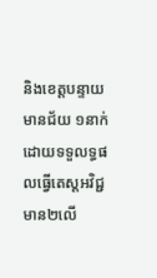និងខេត្តបន្ទាយមានជ័យ ១នាក់ ដោយទទួលទ្ធផលធ្វើតេស្តអវិជ្ជមាន២លើ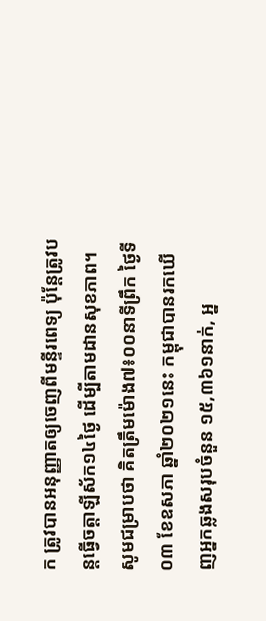ក ត្រូវបានអនុញ្ញាតឲ្យចេញពីមន្ទីរពេទ្យ ប៉ុន្តែត្រូវបន្តធ្វើចត្តាឡីស័ក១៤ថ្ងៃ ដើម្បីតាមដានសុខភាព។
សូមជម្រាបថា គិតត្រឹមម៉ោង៧៖០០នាទីព្រឹក ថ្ងៃទី០៣ ខែឧសភា ឆ្នាំ២០២១នេះ កម្ពុជាបានរកឃើញអ្នកឆ្លងសរុបចំនួន ១៥,៣៦១នាក់, អ្ន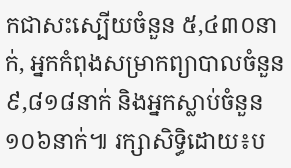កជាសះស្បើយចំនួន ៥,៤៣០នាក់, អ្នកកំពុងសម្រាកព្យាបាលចំនួន ៩,៨១៨នាក់ និងអ្នកស្លាប់ចំនួន១០៦នាក់៕ រក្សាសិទ្ធិដោយ៖ប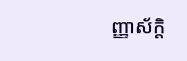ញ្ញាស័ក្តិ